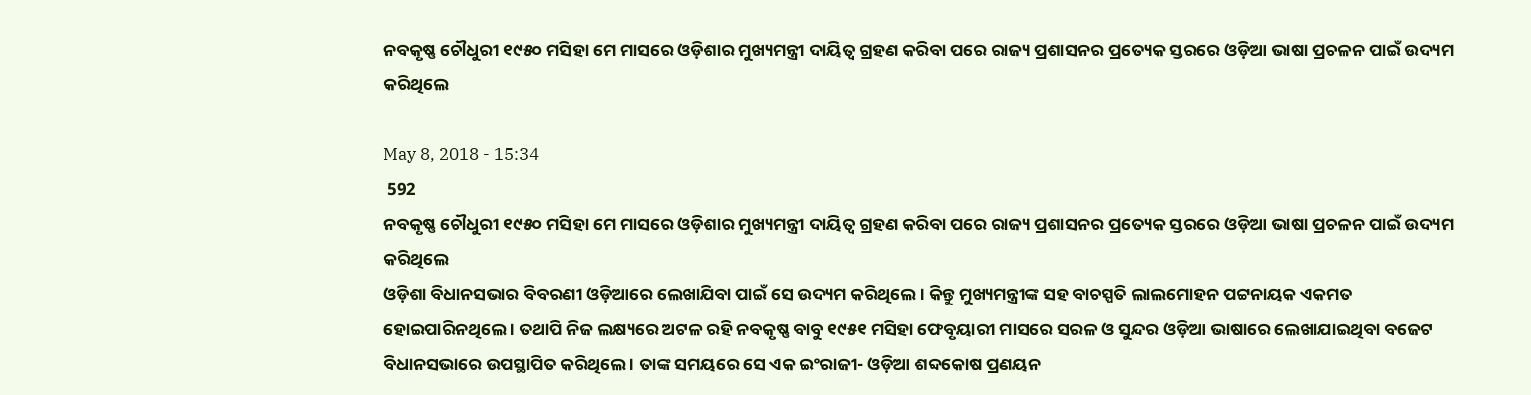ନବକୃଷ୍ଣ ଚୌଧୁରୀ ୧୯୫୦ ମସିହା ମେ ମାସରେ ଓଡ଼ିଶାର ମୁଖ୍ୟମନ୍ତ୍ରୀ ଦାୟିତ୍ୱ ଗ୍ରହଣ କରିବା ପରେ ରାଜ୍ୟ ପ୍ରଶାସନର ପ୍ରତ୍ୟେକ ସ୍ତରରେ ଓଡ଼ିଆ ଭାଷା ପ୍ରଚଳନ ପାଇଁ ଉଦ୍ୟମ କରିଥିଲେ

May 8, 2018 - 15:34
 592
ନବକୃଷ୍ଣ ଚୌଧୁରୀ ୧୯୫୦ ମସିହା ମେ ମାସରେ ଓଡ଼ିଶାର ମୁଖ୍ୟମନ୍ତ୍ରୀ ଦାୟିତ୍ୱ ଗ୍ରହଣ କରିବା ପରେ ରାଜ୍ୟ ପ୍ରଶାସନର ପ୍ରତ୍ୟେକ ସ୍ତରରେ ଓଡ଼ିଆ ଭାଷା ପ୍ରଚଳନ ପାଇଁ ଉଦ୍ୟମ କରିଥିଲେ
ଓଡ଼ିଶା ବିଧାନସଭାର ବିବରଣୀ ଓଡ଼ିଆରେ ଲେଖାଯିବା ପାଇଁ ସେ ଉଦ୍ୟମ କରିଥିଲେ । କିନ୍ତୁ ମୁଖ୍ୟମନ୍ତ୍ରୀଙ୍କ ସହ ବାଚସ୍ପତି ଲାଲମୋହନ ପଟ୍ଟନାୟକ ଏକମତ ହୋଇପାରିନଥିଲେ । ତଥାପି ନିଜ ଲକ୍ଷ୍ୟରେ ଅଟଳ ରହି ନବକୃଷ୍ଣ ବାବୁ ୧୯୫୧ ମସିହା ଫେବୃୟାରୀ ମାସରେ ସରଳ ଓ ସୁନ୍ଦର ଓଡ଼ିଆ ଭାଷାରେ ଲେଖାଯାଇଥିବା ବଜେଟ ବିଧାନସଭାରେ ଉପସ୍ଥାପିତ କରିଥିଲେ । ତାଙ୍କ ସମୟରେ ସେ ଏକ ଇଂରାଜୀ- ଓଡ଼ିଆ ଶବ୍ଦକୋଷ ପ୍ରଣୟନ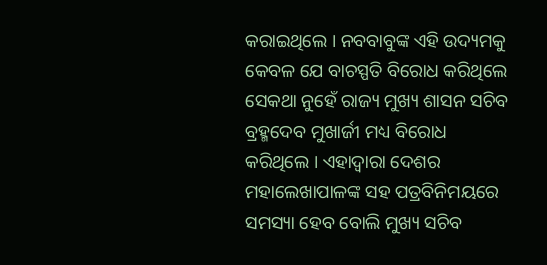କରାଇଥିଲେ । ନବବାବୁଙ୍କ ଏହି ଉଦ୍ୟମକୁ କେବଳ ଯେ ବାଚସ୍ପତି ବିରୋଧ କରିଥିଲେ ସେକଥା ନୁହେଁ ରାଜ୍ୟ ମୁଖ୍ୟ ଶାସନ ସଚିବ ବ୍ରହ୍ମଦେବ ମୁଖାର୍ଜୀ ମଧ୍ୟ ବିରୋଧ କରିଥିଲେ । ଏହାଦ୍ୱାରା ଦେଶର ମହାଲେଖାପାଳଙ୍କ ସହ ପତ୍ରବିନିମୟରେ ସମସ୍ୟା ହେବ ବୋଲି ମୁଖ୍ୟ ସଚିବ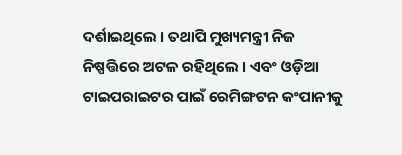ଦର୍ଶାଇଥିଲେ । ତଥାପି ମୁଖ୍ୟମନ୍ତ୍ରୀ ନିଜ ନିଷ୍ପତ୍ତିରେ ଅଟଳ ରହିଥିଲେ । ଏବଂ ଓଡ଼ିଆ ଟାଇପରାଇଟର ପାଇଁ ରେମିଙ୍ଗଟନ କଂପାନୀକୁ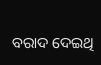ବରାଦ ଦେଇଥି